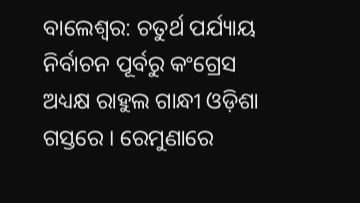ବାଲେଶ୍ୱର: ଚତୁର୍ଥ ପର୍ଯ୍ୟାୟ ନିର୍ବାଚନ ପୂର୍ବରୁ କଂଗ୍ରେସ ଅଧ୍ୟକ୍ଷ ରାହୁଲ ଗାନ୍ଧୀ ଓଡ଼ିଶା ଗସ୍ତରେ । ରେମୁଣାରେ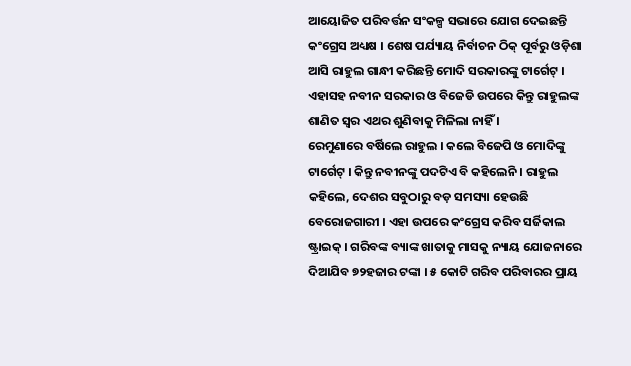ଆୟୋଜିତ ପରିବର୍ତ୍ତନ ସଂକଳ୍ପ ସଭାରେ ଯୋଗ ଦେଇଛନ୍ତି କଂଗ୍ରେସ ଅଧ୍ୟକ୍ଷ । ଶେଷ ପର୍ଯ୍ୟାୟ ନିର୍ବାଚନ ଠିକ୍ ପୂର୍ବରୁ ଓଡ଼ିଶା ଆସି ରାହୁଲ ଗାନ୍ଧୀ କରିଛନ୍ତି ମୋଦି ସରକାରଙ୍କୁ ଟାର୍ଗେଟ୍ । ଏହାସହ ନବୀନ ସରକାର ଓ ବିଜେଡି ଉପରେ କିନ୍ତୁ ରାହୁଲଙ୍କ ଶାଣିତ ସ୍ୱର ଏଥର ଶୁଣିବାକୁ ମିଳିଲା ନାହିଁ ।
ରେମୁଣାରେ ବର୍ଷିଲେ ରାହୁଲ । କଲେ ବିଜେପି ଓ ମୋଦିଙ୍କୁ ଟାର୍ଗେଟ୍ । କିନ୍ତୁ ନବୀନଙ୍କୁ ପଦଟିଏ ବି କହିଲେନି । ରାହୁଲ କହିଲେ, ଦେଶର ସବୁଠାରୁ ବଡ଼ ସମସ୍ୟା ହେଉଛି ବେରୋଜଗାରୀ । ଏହା ଉପରେ କଂଗ୍ରେସ କରିବ ସର୍ଜିକାଲ ଷ୍ଟ୍ରାଇକ୍ । ଗରିବଙ୍କ ବ୍ୟାଙ୍କ ଖାତାକୁ ମାସକୁ ନ୍ୟାୟ ଯୋଜନାରେ ଦିଆଯିବ ୭୨ହଜାର ଟଙ୍କା । ୫ କୋଟି ଗରିବ ପରିବାରର ପ୍ରାୟ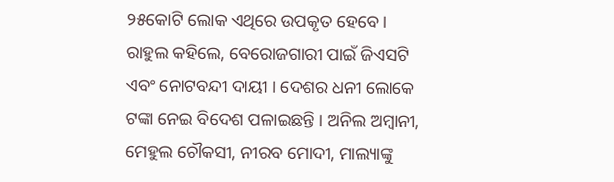୨୫କୋଟି ଲୋକ ଏଥିରେ ଉପକୃତ ହେବେ ।
ରାହୁଲ କହିଲେ, ବେରୋଜଗାରୀ ପାଇଁ ଜିଏସଟି ଏବଂ ନୋଟବନ୍ଦୀ ଦାୟୀ । ଦେଶର ଧନୀ ଲୋକେ ଟଙ୍କା ନେଇ ବିଦେଶ ପଳାଇଛନ୍ତି । ଅନିଲ ଅମ୍ବାନୀ, ମେହୁଲ ଚୌକସୀ, ନୀରବ ମୋଦୀ, ମାଲ୍ୟାଙ୍କୁ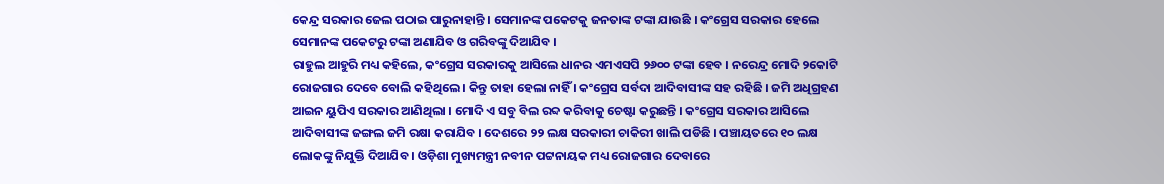କେନ୍ଦ୍ର ସରକାର ଜେଲ ପଠାଇ ପାରୁନାହାନ୍ତି । ସେମାନଙ୍କ ପକେଟକୁ ଜନତାଙ୍କ ଟଙ୍କା ଯାଉଛି । କଂଗ୍ରେସ ସରକାର ହେଲେ ସେମାନଙ୍କ ପକେଟରୁ ଟଙ୍କା ଅଣାଯିବ ଓ ଗରିବଙ୍କୁ ଦିଆଯିବ ।
ରାହୁଲ ଆହୁରି ମଧ୍ୟ କହିଲେ, କଂଗ୍ରେସ ସରକାରକୁ ଆସିଲେ ଧାନର ଏମଏସପି ୨୬୦୦ ଟଙ୍କା ହେବ । ନରେନ୍ଦ୍ର ମୋଦି ୨କୋଟି ରୋଜଗାର ଦେବେ ବୋଲି କହିଥିଲେ । କିନ୍ତୁ ତାହା ହେଲା ନାହିଁ । କଂଗ୍ରେସ ସର୍ବଦା ଆଦିବାସୀଙ୍କ ସହ ରହିଛି । ଜମି ଅଧିଗ୍ରହଣ ଆଇନ ୟୁପିଏ ସରକାର ଆଣିଥିଲା । ମୋଦି ଏ ସବୁ ବିଲ ରବ୍ଦ କରିବାକୁ ଚେଷ୍ଟା କରୁଛନ୍ତି । କଂଗ୍ରେସ ସରକାର ଆସିଲେ ଆଦିବାସୀଙ୍କ ଜଙ୍ଗଲ ଜମି ରକ୍ଷା କରାଯିବ । ଦେଶରେ ୨୨ ଲକ୍ଷ ସରକାରୀ ଚାକିରୀ ଖାଲି ପଡିଛି । ପଞ୍ଚାୟତରେ ୧୦ ଲକ୍ଷ ଲୋକଙ୍କୁ ନିଯୁକ୍ତି ଦିଆଯିବ । ଓଡ଼ିଶା ମୁଖ୍ୟମନ୍ତ୍ରୀ ନବୀନ ପଟ୍ଟନାୟକ ମଧ୍ୟ ରୋଜଗାର ଦେବାରେ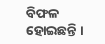ବିଫଳ ହୋଇଛନ୍ତି ।